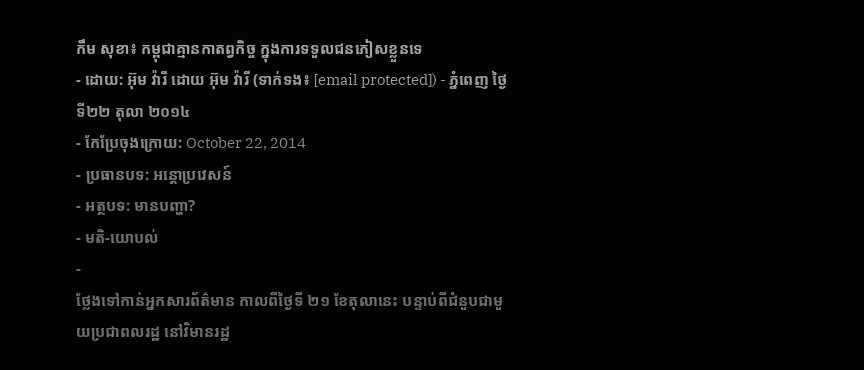កឹម សុខា៖ កម្ពុជាគ្មានកាតព្វកិច្ច ក្នុងការទទួលជនភៀសខ្លួនទេ
- ដោយ: អ៊ុម វ៉ារី ដោយ អ៊ុម វ៉ារី (ទាក់ទង៖ [email protected]) - ភ្នំពេញ ថ្ងៃទី២២ តុលា ២០១៤
- កែប្រែចុងក្រោយ: October 22, 2014
- ប្រធានបទ: អន្តោប្រវេសន៍
- អត្ថបទ: មានបញ្ហា?
- មតិ-យោបល់
-
ថ្លែងទៅកាន់អ្នកសារព័ត៌មាន កាលពីថ្ងៃទី ២១ ខែតុលានេះ បន្ទាប់ពីជំនួបជាមួយប្រជាពលរដ្ឋ នៅវិមានរដ្ឋ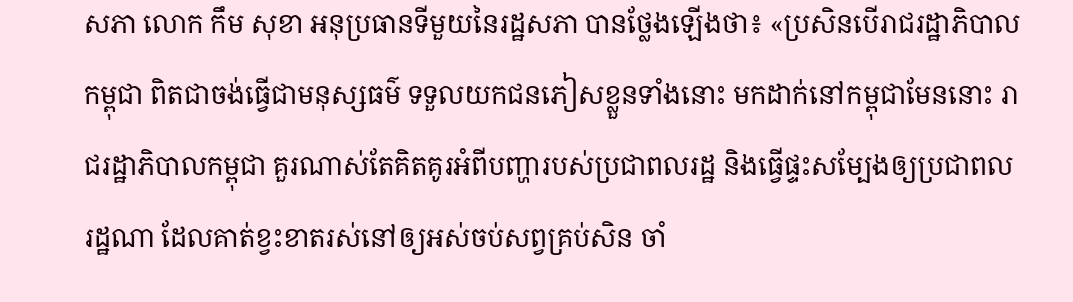សភា លោក កឹម សុខា អនុប្រធានទីមួយនៃរដ្ឋសភា បានថ្លែងឡើងថា៖ «ប្រសិនបើរាជរដ្ឋាភិបាលកម្ពុជា ពិតជាចង់ធ្វើជាមនុស្សធម៌ ទទួលយកជនភៀសខ្លួនទាំងនោះ មកដាក់នៅកម្ពុជាមែននោះ រាជរដ្ឋាភិបាលកម្ពុជា គួរណាស់តែគិតគូរអំពីបញ្ហារបស់ប្រជាពលរដ្ឋ និងធ្វើផ្ទះសម្បែងឲ្យប្រជាពលរដ្ឋណា ដែលគាត់ខ្វះខាតរស់នៅឲ្យអស់ចប់សព្វគ្រប់សិន ចាំ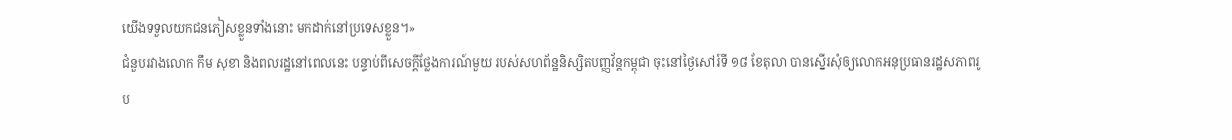យើងទទួលយកជនភៀសខ្លួនទាំងនោះ មកដាក់នៅប្រទេសខ្លួន។»
ជំនួបរវាងលោក កឹម សុខា និងពលរដ្ឋនៅពេលនេះ បន្ទាប់ពីសេចក្តីថ្លែងការណ៍មួយ របស់សហព័ន្ឋនិស្សិតបញ្ញវ័ន្តកម្ពុជា ចុះនៅថ្ងៃសៅរ៍ទី ១៨ ខែតុលា បានស្នើរសុំឲ្យលោកអនុប្រធានរដ្ឋសភាពរូប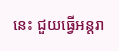នេះ ជួយធ្វើអន្តរា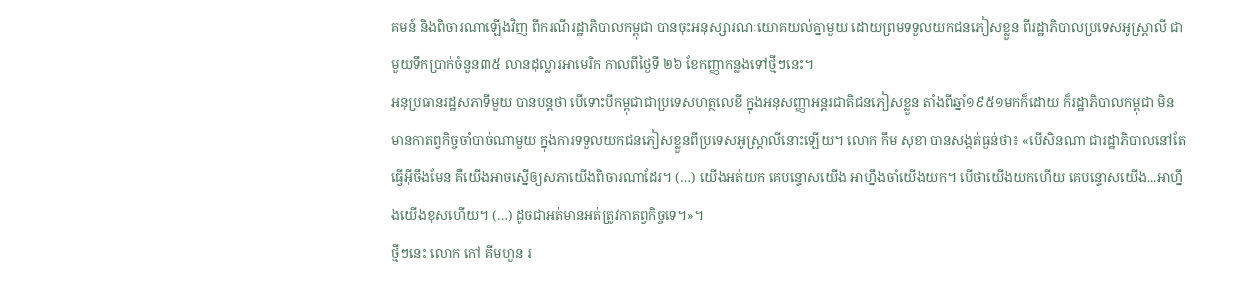គមន៍ និងពិចារណាឡើងវិញ ពីករណីរដ្ឋាភិបាលកម្ពុជា បានចុះអនុស្សារណៈយោគយល់គ្នាមួយ ដោយព្រមទទួលយកជនភៀសខ្លួន ពីរដ្ឋាភិបាលប្រទេសអូស្ត្រាលី ជាមួយទឹកប្រាក់ចំនួន៣៥ លានដុល្លារអាមេរិក កាលពីថ្ងៃទី ២៦ ខែកញ្ញាកន្លងទៅថ្មីៗនេះ។
អនុប្រធានរដ្ឋសភាទីមួយ បានបន្តថា បើទោះបីកម្ពុជាជាប្រទេសហត្ថលេខី ក្នុងអនុសញ្ញាអន្តរជាតិជនភៀសខ្លួន តាំងពីឆ្នាំ១៩៥១មកក៏ដោយ ក៏រដ្ឋាភិបាលកម្ពុជា មិនមានកាតព្វកិច្ចចាំបាច់ណាមួយ ក្នុងការទទួលយកជនភៀសខ្លួនពីប្រទេសអូស្ត្រាលីនោះឡើយ។ លោក កឹម សុខា បានសង្កត់ធ្ងន់ថា៖ «បើសិនណា ជារដ្ឋាភិបាលនៅតែធ្វើអ៊ីចឹងមែន គឺយើងអាចស្នើឲ្យសភាយើងពិចារណាដែរ។ (…) យើងអត់យក គេបន្ទោសយើង អាហ្នឹងចាំយើងយក។ បើថាយើងយកហើយ គេបន្ទោសយើង...អាហ្នឹងយើងខុសហើយ។ (…) ដូចជាអត់មានអត់ត្រូវកាតព្វកិច្ចទេ។»។
ថ្មីៗនេះ លោក កៅ គីមហួន រ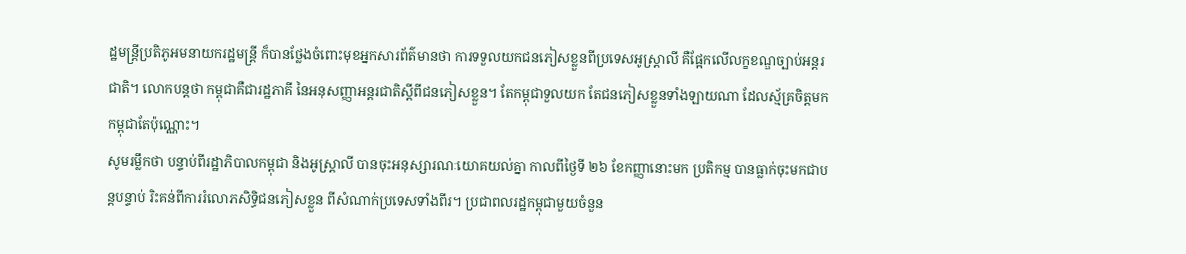ដ្ឋមន្ត្រីប្រតិភូអមនាយករដ្ឋមន្ត្រី ក៏បានថ្លែងចំពោះមុខអ្នកសារព័ត៌មានថា ការទទួលយកជនភៀសខ្លួនពីប្រទេសអូស្ដ្រាលី គឺផ្អែកលើលក្ខខណ្ឌច្បាប់អន្ដរជាតិ។ លោកបន្តថា កម្ពុជាគឺជារដ្ឋភាគី នៃអនុសញ្ញាអន្ដរជាតិស្ដីពីជនភៀសខ្លួន។ តែកម្ពុជាទួលយក តែជនភៀសខ្លួនទាំងឡាយណា ដែលស្ម័គ្រចិត្តមកកម្ពុជាតែប៉ុណ្ណោះ។
សូមរម្លឹកថា បន្ទាប់ពីរដ្ឋាភិបាលកម្ពុជា និងអូស្ត្រាលី បានចុះអនុស្សារណៈយោគយល់គ្នា កាលពីថ្ងៃទី ២៦ ខែកញ្ញានោះមក ប្រតិកម្ម បានធ្លាក់ចុះមកជាបន្តបន្ទាប់ រិះគន់ពីការរំលោភសិទ្ធិជនភៀសខ្លួន ពីសំណាក់ប្រទេសទាំងពីរ។ ប្រជាពលរដ្ឋកម្ពុជាមួយចំនួន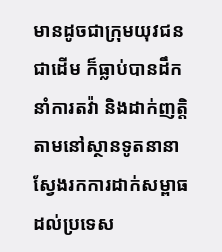មានដូចជាក្រុមយុវជនជាដើម ក៏ធ្លាប់បានដឹកនាំការតវ៉ា និងដាក់ញត្តិតាមនៅស្ថានទូតនានា ស្វែងរកការដាក់សម្ពាធដល់ប្រទេស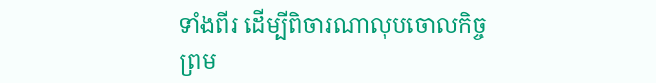ទាំងពីរ ដើម្បីពិចារណាលុបចោលកិច្ចព្រម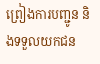ព្រៀងការបញ្ជូន និងទទួលយកជន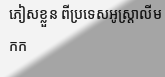ភៀសខ្លួន ពីប្រទេសអូស្ដ្រាលីមកក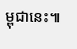ម្ពុជានេះ៕